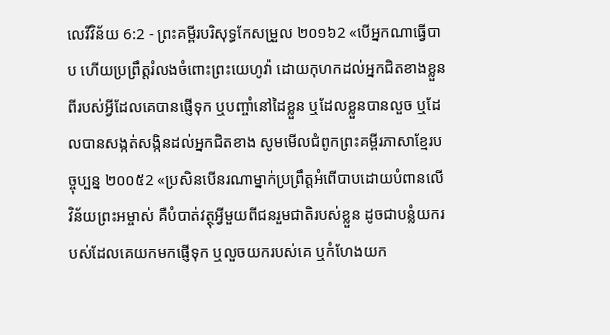លេវីវិន័យ 6:2 - ព្រះគម្ពីរបរិសុទ្ធកែសម្រួល ២០១៦2 «បើអ្នកណាធ្វើបាប ហើយប្រព្រឹត្តរំលងចំពោះព្រះយេហូវ៉ា ដោយកុហកដល់អ្នកជិតខាងខ្លួនពីរបស់អ្វីដែលគេបានផ្ញើទុក ឬបញ្ចាំនៅដៃខ្លួន ឬដែលខ្លួនបានលួច ឬដែលបានសង្កត់សង្កិនដល់អ្នកជិតខាង សូមមើលជំពូកព្រះគម្ពីរភាសាខ្មែរបច្ចុប្បន្ន ២០០៥2 «ប្រសិនបើនរណាម្នាក់ប្រព្រឹត្តអំពើបាបដោយបំពានលើវិន័យព្រះអម្ចាស់ គឺបំបាត់វត្ថុអ្វីមួយពីជនរួមជាតិរបស់ខ្លួន ដូចជាបន្លំយករបស់ដែលគេយកមកផ្ញើទុក ឬលួចយករបស់គេ ឬកំហែងយក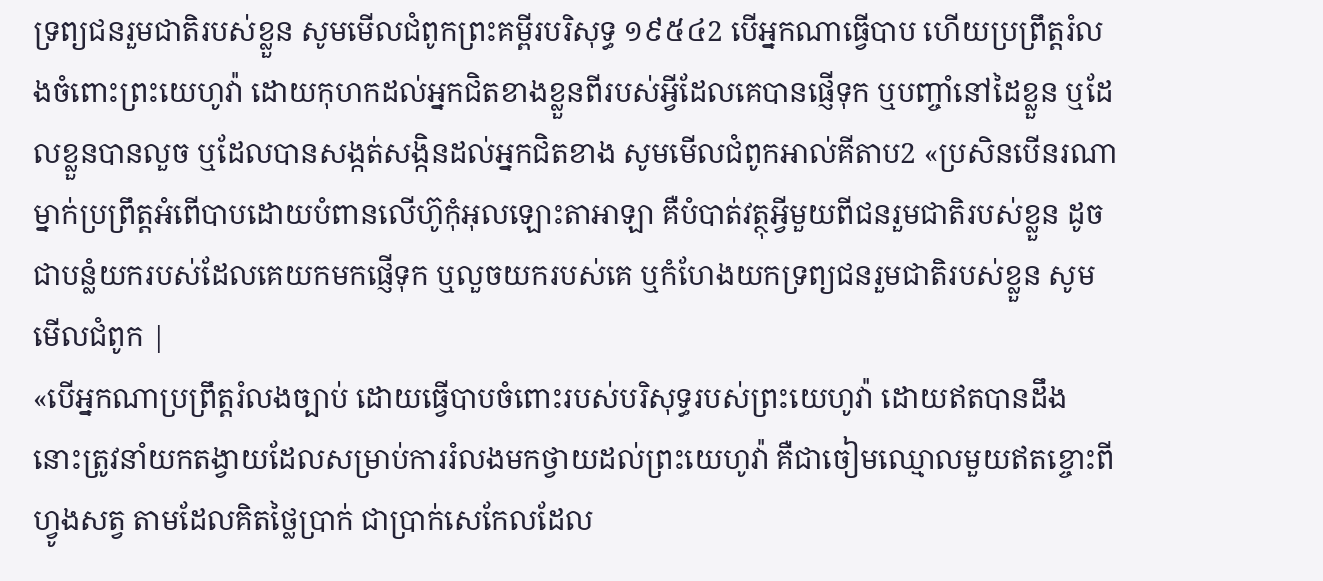ទ្រព្យជនរួមជាតិរបស់ខ្លួន សូមមើលជំពូកព្រះគម្ពីរបរិសុទ្ធ ១៩៥៤2 បើអ្នកណាធ្វើបាប ហើយប្រព្រឹត្តរំលងចំពោះព្រះយេហូវ៉ា ដោយកុហកដល់អ្នកជិតខាងខ្លួនពីរបស់អ្វីដែលគេបានផ្ញើទុក ឬបញ្ចាំនៅដៃខ្លួន ឬដែលខ្លួនបានលួច ឬដែលបានសង្កត់សង្កិនដល់អ្នកជិតខាង សូមមើលជំពូកអាល់គីតាប2 «ប្រសិនបើនរណាម្នាក់ប្រព្រឹត្តអំពើបាបដោយបំពានលើហ៊ូកុំអុលឡោះតាអាឡា គឺបំបាត់វត្ថុអ្វីមួយពីជនរួមជាតិរបស់ខ្លួន ដូចជាបន្លំយករបស់ដែលគេយកមកផ្ញើទុក ឬលួចយករបស់គេ ឬកំហែងយកទ្រព្យជនរួមជាតិរបស់ខ្លួន សូមមើលជំពូក |
«បើអ្នកណាប្រព្រឹត្តរំលងច្បាប់ ដោយធ្វើបាបចំពោះរបស់បរិសុទ្ធរបស់ព្រះយេហូវ៉ា ដោយឥតបានដឹង នោះត្រូវនាំយកតង្វាយដែលសម្រាប់ការរំលងមកថ្វាយដល់ព្រះយេហូវ៉ា គឺជាចៀមឈ្មោលមួយឥតខ្ចោះពីហ្វូងសត្វ តាមដែលគិតថ្លៃប្រាក់ ជាប្រាក់សេកែលដែល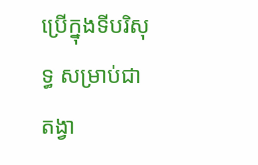ប្រើក្នុងទីបរិសុទ្ធ សម្រាប់ជាតង្វា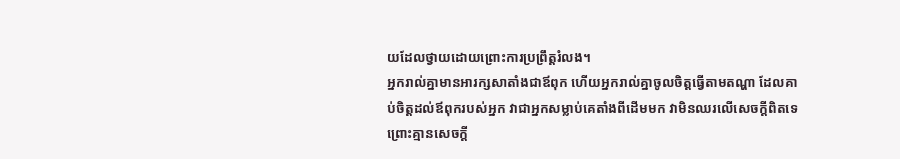យដែលថ្វាយដោយព្រោះការប្រព្រឹត្តរំលង។
អ្នករាល់គ្នាមានអារក្សសាតាំងជាឪពុក ហើយអ្នករាល់គ្នាចូលចិត្តធ្វើតាមតណ្ហា ដែលគាប់ចិត្តដល់ឪពុករបស់អ្នក វាជាអ្នកសម្លាប់គេតាំងពីដើមមក វាមិនឈរលើសេចក្តីពិតទេ ព្រោះគ្មានសេចក្តី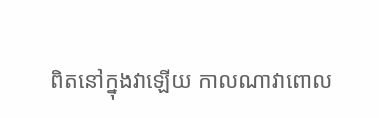ពិតនៅក្នុងវាឡើយ កាលណាវាពោល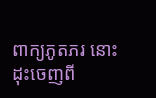ពាក្យភូតភរ នោះដុះចេញពី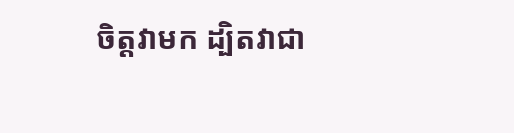ចិត្តវាមក ដ្បិតវាជា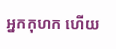អ្នកកុហក ហើយ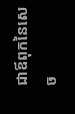ជាឪពុកនៃសេច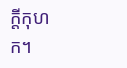ក្តីកុហក។